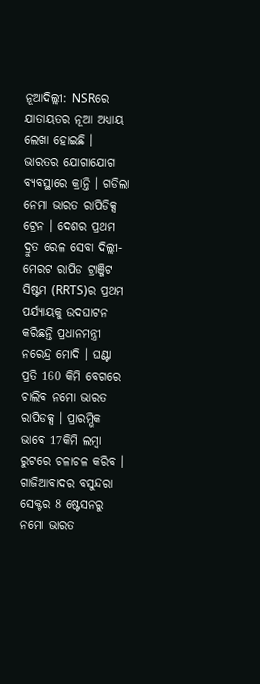ନୂଆଦିଲ୍ଲୀ: NSRରେ ଯାତାୟତର ନୂଆ ଅଧ୍ୟାୟ ଲେଖା ହୋଇଛି । ଭାରତର ଯୋଗାଯୋଗ ବ୍ୟବସ୍ଥାରେ କ୍ରାନ୍ତି । ଗଡିଲା ନେମା ଭାରତ ରାପିଡିକ୍ସ ଟ୍ରେନ । ଦେଶର ପ୍ରଥମ ଦ୍ରୁତ ରେଳ ସେବା ଦିଲ୍ଲୀ-ମେରଟ ରାପିଡ ଟ୍ରାଞ୍ଜିଟ ସିଷ୍ଟମ (RRTS)ର ପ୍ରଥମ ପର୍ଯ୍ୟାୟକୁ ଉଦଘାଟନ କରିଛନ୍ତି ପ୍ରଧାନମନ୍ତ୍ରୀ ନରେନ୍ଦ୍ର ମୋଦି । ଘଣ୍ଟା ପ୍ରତି 160 କିମି ବେଗରେ ଚାଲିବ ନମୋ ଭାରତ ରାପିଡକ୍ସ । ପ୍ରାରମ୍ଭିକ ଭାବେ 17କିମି ଲମ୍ବା ରୁଟରେ ଚଳାଚଳ କରିବ । ଗାଜିଆବାଦର ବସୁନ୍ଦରା ସେକ୍ଟର 8 ଷ୍ଟେସନରୁ ନମୋ ଭାରତ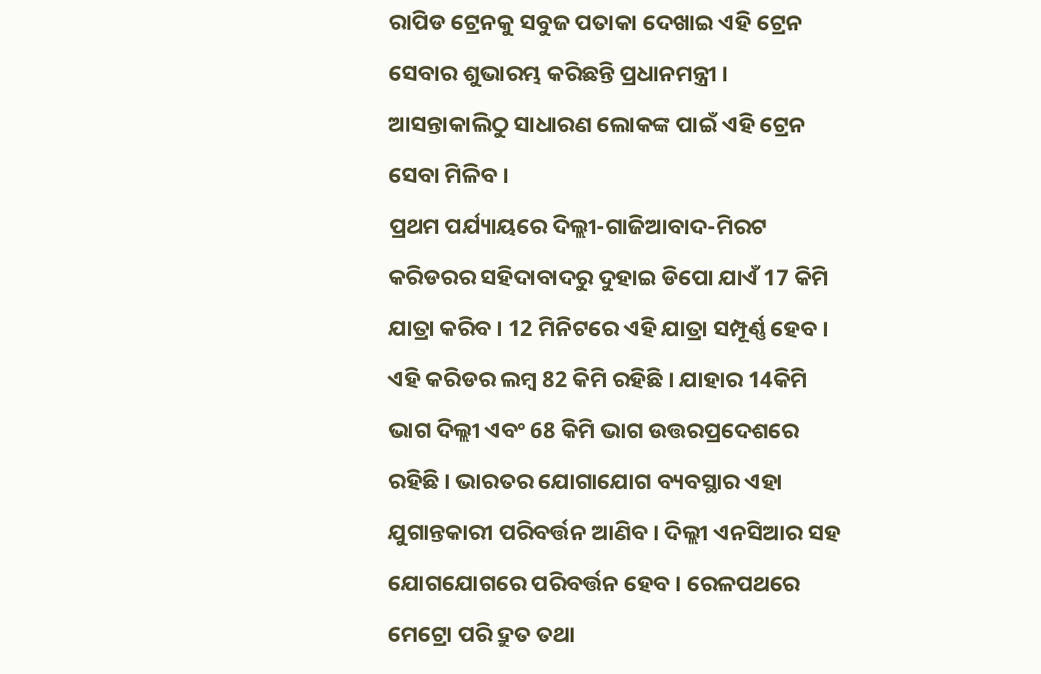ରାପିଡ ଟ୍ରେନକୁ ସବୁଜ ପତାକା ଦେଖାଇ ଏହି ଟ୍ରେନ ସେବାର ଶୁଭାରମ୍ଭ କରିଛନ୍ତି ପ୍ରଧାନମନ୍ତ୍ରୀ । ଆସନ୍ତାକାଲିଠୁ ସାଧାରଣ ଲୋକଙ୍କ ପାଇଁ ଏହି ଟ୍ରେନ ସେବା ମିଳିବ ।
ପ୍ରଥମ ପର୍ଯ୍ୟାୟରେ ଦିଲ୍ଲୀ-ଗାଜିଆବାଦ-ମିରଟ କରିଡରର ସହିଦାବାଦରୁ ଦୁହାଇ ଡିପୋ ଯାଏଁ 17 କିମି ଯାତ୍ରା କରିବ । 12 ମିନିଟରେ ଏହି ଯାତ୍ରା ସମ୍ପୂର୍ଣ୍ଣ ହେବ । ଏହି କରିଡର ଲମ୍ବ 82 କିମି ରହିଛି । ଯାହାର 14କିମି ଭାଗ ଦିଲ୍ଲୀ ଏବଂ 68 କିମି ଭାଗ ଉତ୍ତରପ୍ରଦେଶରେ ରହିଛି । ଭାରତର ଯୋଗାଯୋଗ ବ୍ୟବସ୍ଥାର ଏହା ଯୁଗାନ୍ତକାରୀ ପରିବର୍ତ୍ତନ ଆଣିବ । ଦିଲ୍ଲୀ ଏନସିଆର ସହ ଯୋଗଯୋଗରେ ପରିବର୍ତ୍ତନ ହେବ । ରେଳପଥରେ ମେଟ୍ରୋ ପରି ଦ୍ରୁତ ତଥା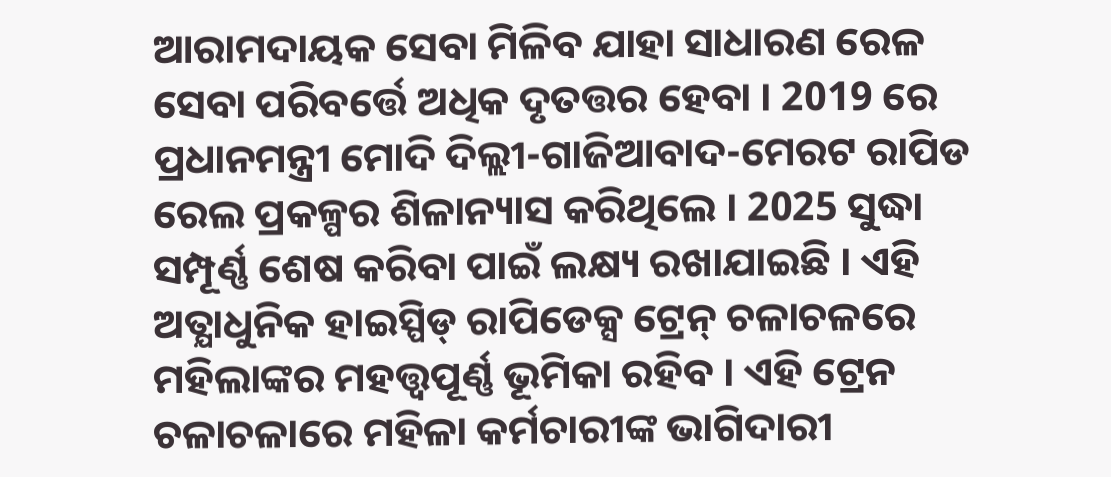ଆରାମଦାୟକ ସେବା ମିଳିବ ଯାହା ସାଧାରଣ ରେଳ ସେବା ପରିବର୍ତ୍ତେ ଅଧିକ ଦୃତତ୍ତର ହେବା । 2019 ରେ ପ୍ରଧାନମନ୍ତ୍ରୀ ମୋଦି ଦିଲ୍ଲୀ-ଗାଜିଆବାଦ-ମେରଟ ରାପିଡ ରେଲ ପ୍ରକଳ୍ପର ଶିଳାନ୍ୟାସ କରିଥିଲେ । 2025 ସୁଦ୍ଧା ସମ୍ପୂର୍ଣ୍ଣ ଶେଷ କରିବା ପାଇଁ ଲକ୍ଷ୍ୟ ରଖାଯାଇଛି । ଏହି ଅତ୍ଯାଧୁନିକ ହାଇସ୍ପିଡ୍ ରାପିଡେକ୍ସ ଟ୍ରେନ୍ ଚଳାଚଳରେ ମହିଲାଙ୍କର ମହତ୍ତ୍ବପୂର୍ଣ୍ଣ ଭୂମିକା ରହିବ । ଏହି ଟ୍ରେନ ଚଳାଚଳାରେ ମହିଳା କର୍ମଚାରୀଙ୍କ ଭାଗିଦାରୀ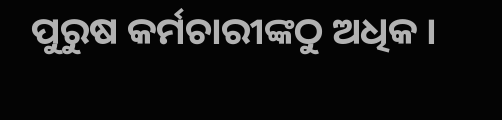ପୁରୁଷ କର୍ମଚାରୀଙ୍କଠୁ ଅଧିକ ।